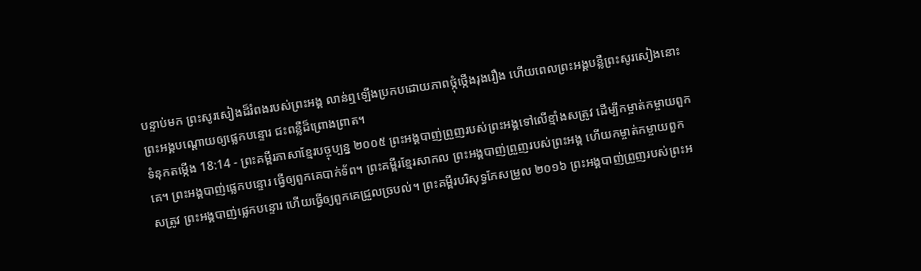បន្ទាប់មក ព្រះសូរសៀងដ៏រំពងរបស់ព្រះអង្គ លាន់ឮឡើងប្រកបដោយភាពថ្កុំថ្កើងរុងរឿង ហើយពេលព្រះអង្គបន្លឺព្រះសូរសៀងនោះ ព្រះអង្គបណ្ដោយឲ្យផ្លេកបន្ទោរ ជះពន្លឺដ៏ព្រោងព្រាត។
ទំនុកតម្កើង 18:14 - ព្រះគម្ពីរភាសាខ្មែរបច្ចុប្បន្ន ២០០៥ ព្រះអង្គបាញ់ព្រួញរបស់ព្រះអង្គទៅលើខ្មាំងសត្រូវ ដើម្បីកម្ចាត់កម្ចាយពួកគេ។ ព្រះអង្គបាញ់ផ្លេកបន្ទោរ ធ្វើឲ្យពួកគេបាក់ទ័ព។ ព្រះគម្ពីរខ្មែរសាកល ព្រះអង្គបាញ់ព្រួញរបស់ព្រះអង្គ ហើយកម្ចាត់កម្ចាយពួកសត្រូវ ព្រះអង្គបាញ់ផ្លេកបន្ទោរ ហើយធ្វើឲ្យពួកគេជ្រួលច្របល់។ ព្រះគម្ពីរបរិសុទ្ធកែសម្រួល ២០១៦ ព្រះអង្គបាញ់ព្រួញរបស់ព្រះអ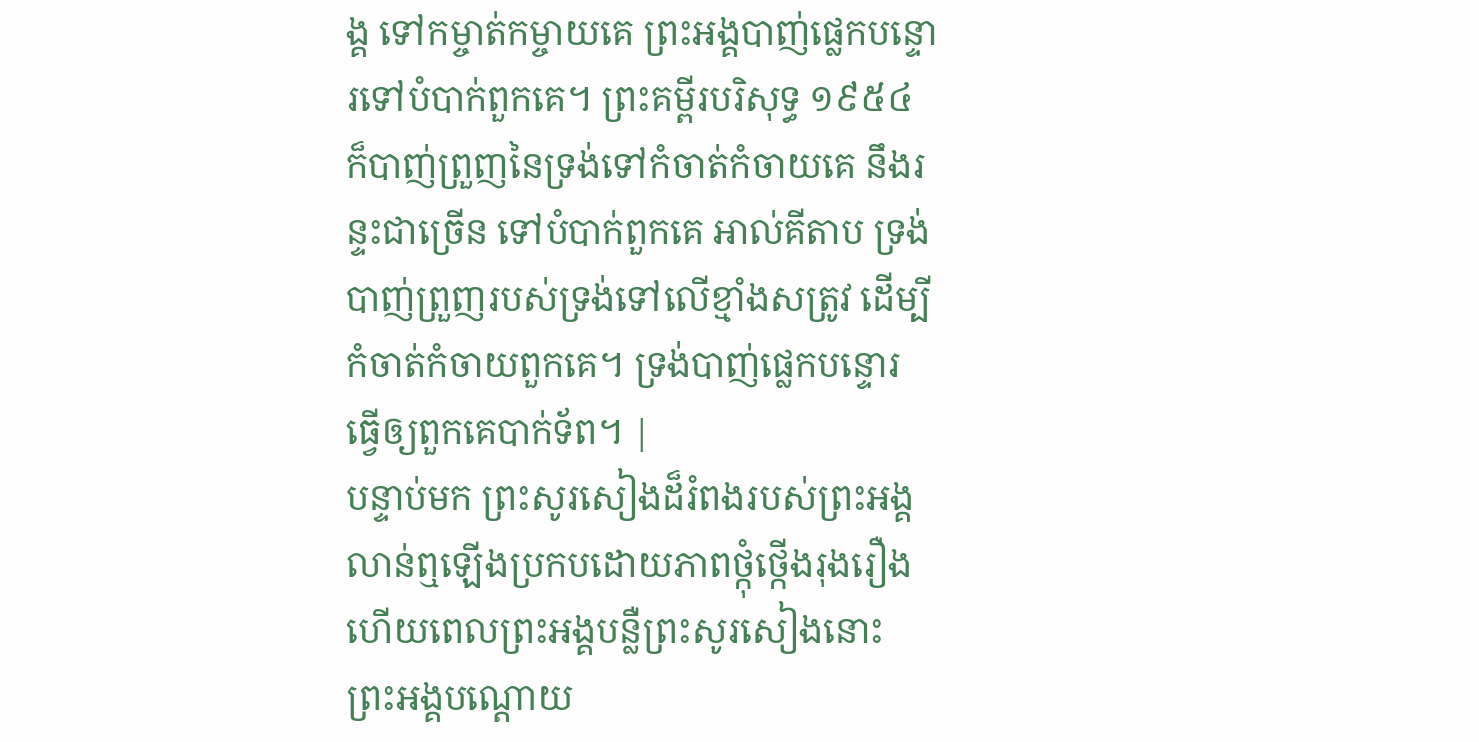ង្គ ទៅកម្ចាត់កម្ចាយគេ ព្រះអង្គបាញ់ផ្លេកបន្ទោរទៅបំបាក់ពួកគេ។ ព្រះគម្ពីរបរិសុទ្ធ ១៩៥៤ ក៏បាញ់ព្រួញនៃទ្រង់ទៅកំចាត់កំចាយគេ នឹងរន្ទះជាច្រើន ទៅបំបាក់ពួកគេ អាល់គីតាប ទ្រង់បាញ់ព្រួញរបស់ទ្រង់ទៅលើខ្មាំងសត្រូវ ដើម្បីកំចាត់កំចាយពួកគេ។ ទ្រង់បាញ់ផ្លេកបន្ទោរ ធ្វើឲ្យពួកគេបាក់ទ័ព។ |
បន្ទាប់មក ព្រះសូរសៀងដ៏រំពងរបស់ព្រះអង្គ លាន់ឮឡើងប្រកបដោយភាពថ្កុំថ្កើងរុងរឿង ហើយពេលព្រះអង្គបន្លឺព្រះសូរសៀងនោះ ព្រះអង្គបណ្ដោយ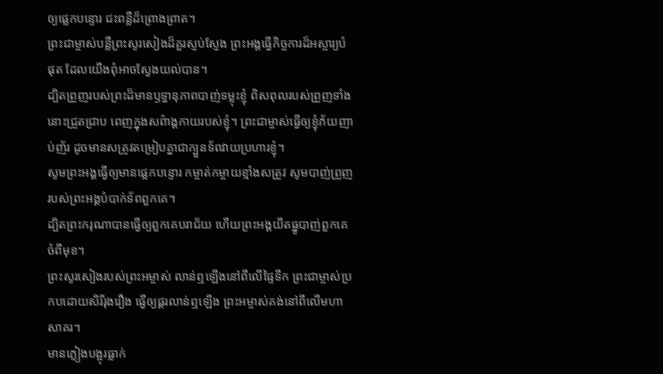ឲ្យផ្លេកបន្ទោរ ជះពន្លឺដ៏ព្រោងព្រាត។
ព្រះជាម្ចាស់បន្លឺព្រះសូរសៀងដ៏គួរស្ញប់ស្ញែង ព្រះអង្គធ្វើកិច្ចការដ៏អស្ចារ្យបំផុត ដែលយើងពុំអាចស្វែងយល់បាន។
ដ្បិតព្រួញរបស់ព្រះដ៏មានឫទ្ធានុភាពបាញ់ទម្លុះខ្ញុំ ពិសពុលរបស់ព្រួញទាំងនោះជ្រួតជ្រាប ពេញក្នុងសព៌ាង្គកាយរបស់ខ្ញុំ។ ព្រះជាម្ចាស់ធ្វើឲ្យខ្ញុំភ័យញាប់ញ័រ ដូចមានសត្រូវតម្រៀបគ្នាជាក្បួនទ័ពវាយប្រហារខ្ញុំ។
សូមព្រះអង្គធ្វើឲ្យមានផ្លេកបន្ទោរ កម្ចាត់កម្ចាយខ្មាំងសត្រូវ សូមបាញ់ព្រួញរបស់ព្រះអង្គបំបាក់ទ័ពពួកគេ។
ដ្បិតព្រះករុណាបានធ្វើឲ្យពួកគេបរាជ័យ ហើយព្រះអង្គយឹតធ្នូបាញ់ពួកគេចំពីមុខ។
ព្រះសូរសៀងរបស់ព្រះអម្ចាស់ លាន់ឮឡើងនៅពីលើផ្ទៃទឹក ព្រះជាម្ចាស់ប្រកបដោយសិរីរុងរឿង ធ្វើឲ្យផ្គរលាន់ឮឡើង ព្រះអម្ចាស់គង់នៅពីលើមហាសាគរ។
មានភ្លៀងបង្អុរធ្លាក់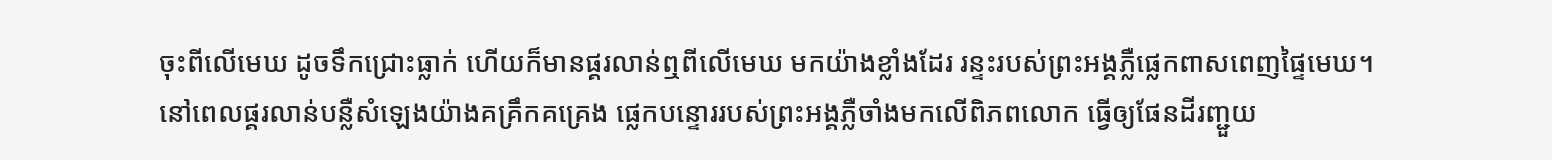ចុះពីលើមេឃ ដូចទឹកជ្រោះធ្លាក់ ហើយក៏មានផ្គរលាន់ឮពីលើមេឃ មកយ៉ាងខ្លាំងដែរ រន្ទះរបស់ព្រះអង្គភ្លឺផ្លេកពាសពេញផ្ទៃមេឃ។
នៅពេលផ្គរលាន់បន្លឺសំឡេងយ៉ាងគគ្រឹកគគ្រេង ផ្លេកបន្ទោររបស់ព្រះអង្គភ្លឺចាំងមកលើពិភពលោក ធ្វើឲ្យផែនដីរញ្ជួយ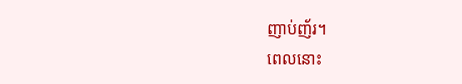ញាប់ញ័រ។
ពេលនោះ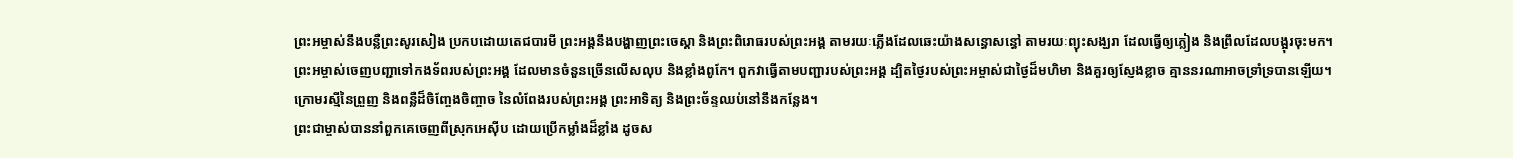ព្រះអម្ចាស់នឹងបន្លឺព្រះសូរសៀង ប្រកបដោយតេជបារមី ព្រះអង្គនឹងបង្ហាញព្រះចេស្ដា និងព្រះពិរោធរបស់ព្រះអង្គ តាមរយៈភ្លើងដែលឆេះយ៉ាងសន្ធោសន្ធៅ តាមរយៈព្យុះសង្ឃរា ដែលធ្វើឲ្យភ្លៀង និងព្រឹលដែលបង្អុរចុះមក។
ព្រះអម្ចាស់ចេញបញ្ជាទៅកងទ័ពរបស់ព្រះអង្គ ដែលមានចំនួនច្រើនលើសលុប និងខ្លាំងពូកែ។ ពួកវាធ្វើតាមបញ្ជារបស់ព្រះអង្គ ដ្បិតថ្ងៃរបស់ព្រះអម្ចាស់ជាថ្ងៃដ៏មហិមា និងគួរឲ្យស្ញែងខ្លាច គ្មាននរណាអាចទ្រាំទ្របានឡើយ។
ក្រោមរស្មីនៃព្រួញ និងពន្លឺដ៏ចិញ្ចែងចិញ្ចាច នៃលំពែងរបស់ព្រះអង្គ ព្រះអាទិត្យ និងព្រះច័ន្ទឈប់នៅនឹងកន្លែង។
ព្រះជាម្ចាស់បាននាំពួកគេចេញពីស្រុកអេស៊ីប ដោយប្រើកម្លាំងដ៏ខ្លាំង ដូចស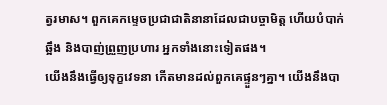ត្វរមាស។ ពួកគេកម្ទេចប្រជាជាតិនានាដែលជាបច្ចាមិត្ត ហើយបំបាក់ឆ្អឹង និងបាញ់ព្រួញប្រហារ អ្នកទាំងនោះទៀតផង។
យើងនឹងធ្វើឲ្យទុក្ខវេទនា កើតមានដល់ពួកគេផ្ទួនៗគ្នា។ យើងនឹងបា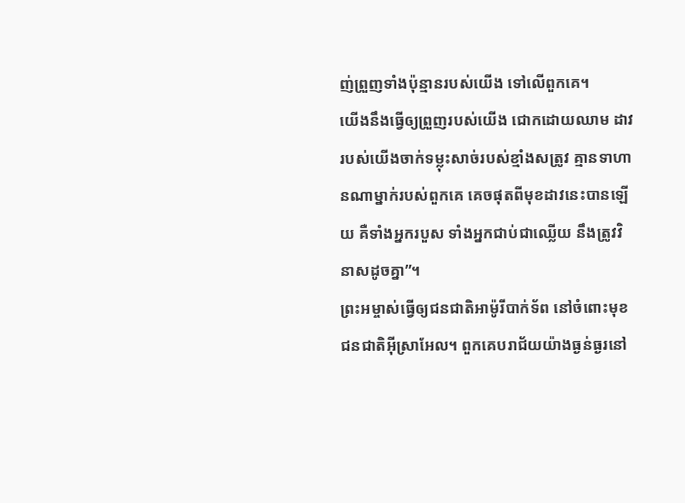ញ់ព្រួញទាំងប៉ុន្មានរបស់យើង ទៅលើពួកគេ។
យើងនឹងធ្វើឲ្យព្រួញរបស់យើង ជោកដោយឈាម ដាវរបស់យើងចាក់ទម្លុះសាច់របស់ខ្មាំងសត្រូវ គ្មានទាហានណាម្នាក់របស់ពួកគេ គេចផុតពីមុខដាវនេះបានឡើយ គឺទាំងអ្នករបួស ទាំងអ្នកជាប់ជាឈ្លើយ នឹងត្រូវវិនាសដូចគ្នា”។
ព្រះអម្ចាស់ធ្វើឲ្យជនជាតិអាម៉ូរីបាក់ទ័ព នៅចំពោះមុខជនជាតិអ៊ីស្រាអែល។ ពួកគេបរាជ័យយ៉ាងធ្ងន់ធ្ងរនៅ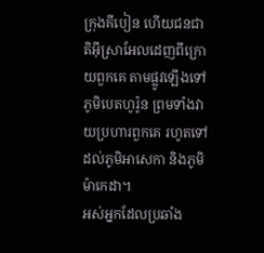ក្រុងគីបៀន ហើយជនជាតិអ៊ីស្រាអែលដេញពីក្រោយពួកគេ តាមផ្លូវឡើងទៅភូមិបេតហូរ៉ូន ព្រមទាំងវាយប្រហារពួកគេ រហូតទៅដល់ភូមិអាសេកា និងភូមិម៉ាកេដា។
អស់អ្នកដែលប្រឆាំង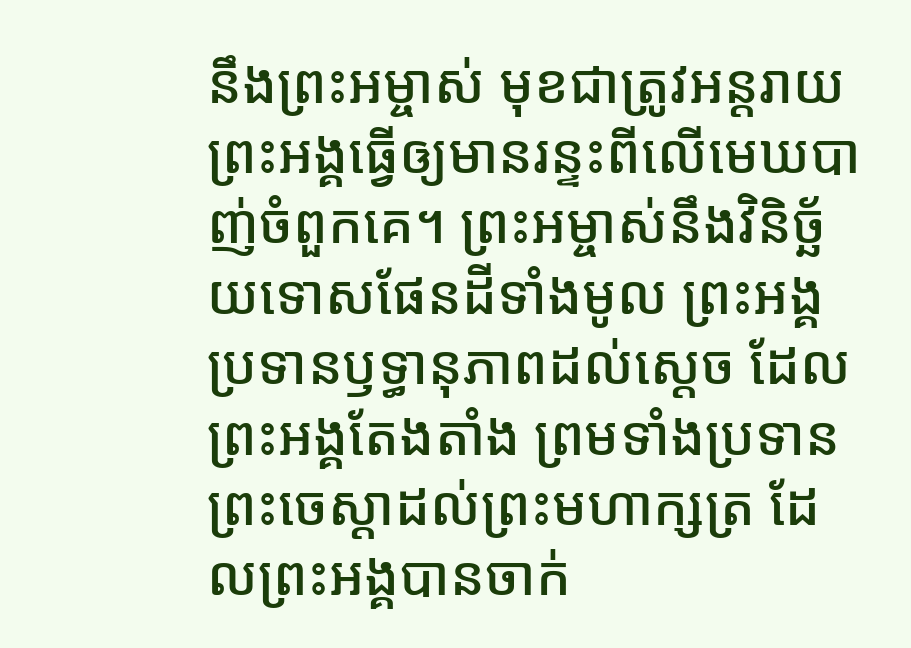នឹងព្រះអម្ចាស់ មុខជាត្រូវអន្តរាយ ព្រះអង្គធ្វើឲ្យមានរន្ទះពីលើមេឃបាញ់ចំពួកគេ។ ព្រះអម្ចាស់នឹងវិនិច្ឆ័យទោសផែនដីទាំងមូល ព្រះអង្គប្រទានឫទ្ធានុភាពដល់ស្ដេច ដែលព្រះអង្គតែងតាំង ព្រមទាំងប្រទានព្រះចេស្ដាដល់ព្រះមហាក្សត្រ ដែលព្រះអង្គបានចាក់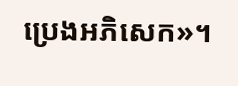ប្រេងអភិសេក»។